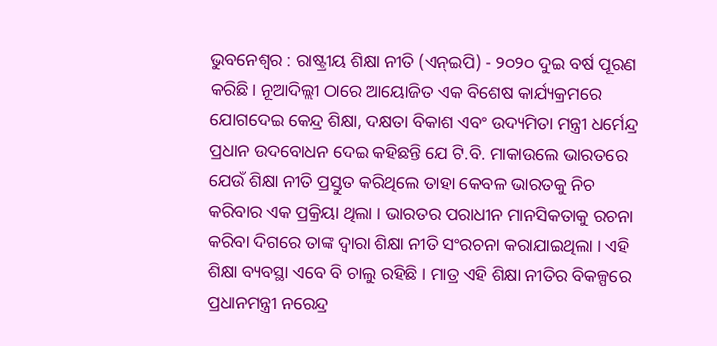ଭୁବନେଶ୍ବର : ରାଷ୍ଟ୍ରୀୟ ଶିକ୍ଷା ନୀତି (ଏନ୍ଇପି) - ୨୦୨୦ ଦୁଇ ବର୍ଷ ପୂରଣ କରିଛି। ନୂଆଦିଲ୍ଲୀ ଠାରେ ଆୟୋଜିତ ଏକ ବିଶେଷ କାର୍ଯ୍ୟକ୍ରମରେ ଯୋଗଦେଇ କେନ୍ଦ୍ର ଶିକ୍ଷା, ଦକ୍ଷତା ବିକାଶ ଏବଂ ଉଦ୍ୟମିତା ମନ୍ତ୍ରୀ ଧର୍ମେନ୍ଦ୍ର ପ୍ରଧାନ ଉଦବୋଧନ ଦେଇ କହିଛନ୍ତି ଯେ ଟି.ବି. ମାକାଉଲେ ଭାରତରେ ଯେଉଁ ଶିକ୍ଷା ନୀତି ପ୍ରସ୍ତୁତ କରିଥିଲେ ତାହା କେବଳ ଭାରତକୁ ନିଚ କରିବାର ଏକ ପ୍ରକ୍ରିୟା ଥିଲା । ଭାରତର ପରାଧୀନ ମାନସିକତାକୁ ରଚନା କରିବା ଦିଗରେ ତାଙ୍କ ଦ୍ୱାରା ଶିକ୍ଷା ନୀତି ସଂରଚନା କରାଯାଇଥିଲା । ଏହି ଶିକ୍ଷା ବ୍ୟବସ୍ଥା ଏବେ ବି ଚାଲୁ ରହିଛି । ମାତ୍ର ଏହି ଶିକ୍ଷା ନୀତିର ବିକଳ୍ପରେ ପ୍ରଧାନମନ୍ତ୍ରୀ ନରେନ୍ଦ୍ର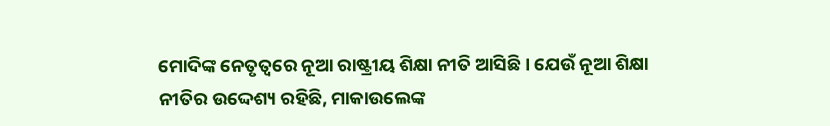ମୋଦିଙ୍କ ନେତୃତ୍ୱରେ ନୂଆ ରାଷ୍ଟ୍ରୀୟ ଶିକ୍ଷା ନୀତି ଆସିଛି । ଯେଉଁ ନୂଆ ଶିକ୍ଷା ନୀତିର ଉଦ୍ଦେଶ୍ୟ ରହିଛି, ମାକାଉଲେଙ୍କ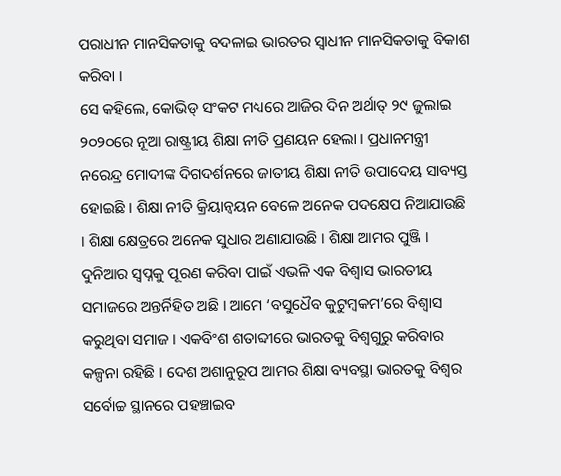ପରାଧୀନ ମାନସିକତାକୁ ବଦଳାଇ ଭାରତର ସ୍ୱାଧୀନ ମାନସିକତାକୁ ବିକାଶ କରିବା ।
ସେ କହିଲେ, କୋଭିଡ୍ ସଂକଟ ମଧ୍ୟରେ ଆଜିର ଦିନ ଅର୍ଥାତ୍ ୨୯ ଜୁଲାଇ ୨୦୨୦ରେ ନୂଆ ରାଷ୍ଟ୍ରୀୟ ଶିକ୍ଷା ନୀତି ପ୍ରଣୟନ ହେଲା । ପ୍ରଧାନମନ୍ତ୍ରୀ ନରେନ୍ଦ୍ର ମୋଦୀଙ୍କ ଦିଗଦର୍ଶନରେ ଜାତୀୟ ଶିକ୍ଷା ନୀତି ଉପାଦେୟ ସାବ୍ୟସ୍ତ ହୋଇଛି । ଶିକ୍ଷା ନୀତି କ୍ରିୟାନ୍ୱୟନ ବେଳେ ଅନେକ ପଦକ୍ଷେପ ନିଆଯାଉଛି । ଶିକ୍ଷା କ୍ଷେତ୍ରରେ ଅନେକ ସୁଧାର ଅଣାଯାଉଛି । ଶିକ୍ଷା ଆମର ପୁଞ୍ଜି । ଦୁନିଆର ସ୍ୱପ୍ନକୁ ପୂରଣ କରିବା ପାଇଁ ଏଭଳି ଏକ ବିଶ୍ୱାସ ଭାରତୀୟ ସମାଜରେ ଅନ୍ତର୍ନିହିତ ଅଛି । ଆମେ ‘ବସୁଧୈବ କୁଟୁମ୍ବକମ’ରେ ବିଶ୍ୱାସ କରୁଥିବା ସମାଜ । ଏକବିଂଶ ଶତାବ୍ଦୀରେ ଭାରତକୁ ବିଶ୍ୱଗୁରୁ କରିବାର କଳ୍ପନା ରହିଛି । ଦେଶ ଅଶାନୁରୂପ ଆମର ଶିକ୍ଷା ବ୍ୟବସ୍ଥା ଭାରତକୁ ବିଶ୍ୱର ସର୍ବୋଚ୍ଚ ସ୍ଥାନରେ ପହଞ୍ଚାଇବ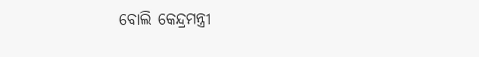ବୋଲି କେନ୍ଦ୍ରମନ୍ତ୍ରୀ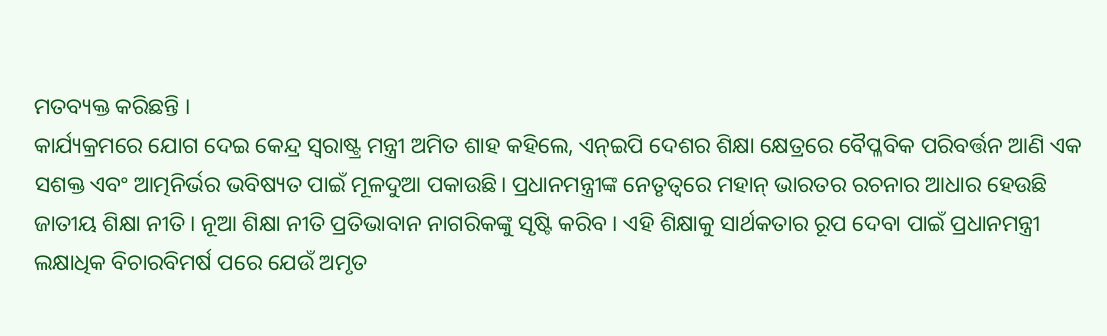ମତବ୍ୟକ୍ତ କରିଛନ୍ତି ।
କାର୍ଯ୍ୟକ୍ରମରେ ଯୋଗ ଦେଇ କେନ୍ଦ୍ର ସ୍ୱରାଷ୍ଟ୍ର ମନ୍ତ୍ରୀ ଅମିତ ଶାହ କହିଲେ, ଏନ୍ଇପି ଦେଶର ଶିକ୍ଷା କ୍ଷେତ୍ରରେ ବୈପ୍ଳବିକ ପରିବର୍ତ୍ତନ ଆଣି ଏକ ସଶକ୍ତ ଏବଂ ଆତ୍ମନିର୍ଭର ଭବିଷ୍ୟତ ପାଇଁ ମୂଳଦୁଆ ପକାଉଛି। ପ୍ରଧାନମନ୍ତ୍ରୀଙ୍କ ନେତୃତ୍ୱରେ ମହାନ୍ ଭାରତର ରଚନାର ଆଧାର ହେଉଛି ଜାତୀୟ ଶିକ୍ଷା ନୀତି । ନୂଆ ଶିକ୍ଷା ନୀତି ପ୍ରତିଭାବାନ ନାଗରିକଙ୍କୁ ସୃଷ୍ଟି କରିବ । ଏହି ଶିକ୍ଷାକୁ ସାର୍ଥକତାର ରୂପ ଦେବା ପାଇଁ ପ୍ରଧାନମନ୍ତ୍ରୀ ଲକ୍ଷାଧିକ ବିଚାରବିମର୍ଷ ପରେ ଯେଉଁ ଅମୃତ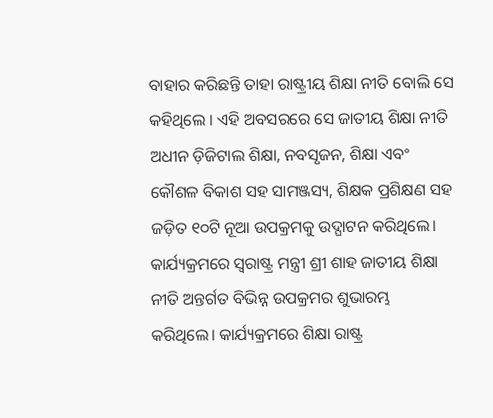ବାହାର କରିଛନ୍ତି ତାହା ରାଷ୍ଟ୍ରୀୟ ଶିକ୍ଷା ନୀତି ବୋଲି ସେ କହିଥିଲେ । ଏହି ଅବସରରେ ସେ ଜାତୀୟ ଶିକ୍ଷା ନୀତି ଅଧୀନ ଡ଼ିଜିଟାଲ ଶିକ୍ଷା, ନବସୃଜନ, ଶିକ୍ଷା ଏବଂ କୌଶଳ ବିକାଶ ସହ ସାମଞ୍ଜସ୍ୟ, ଶିକ୍ଷକ ପ୍ରଶିକ୍ଷଣ ସହ ଜଡ଼ିତ ୧୦ଟି ନୂଆ ଉପକ୍ରମକୁ ଉଦ୍ଘାଟନ କରିଥିଲେ। କାର୍ଯ୍ୟକ୍ରମରେ ସ୍ୱରାଷ୍ଟ୍ର ମନ୍ତ୍ରୀ ଶ୍ରୀ ଶାହ ଜାତୀୟ ଶିକ୍ଷା ନୀତି ଅନ୍ତର୍ଗତ ବିଭିନ୍ନ ଉପକ୍ରମର ଶୁଭାରମ୍ଭ କରିଥିଲେ। କାର୍ଯ୍ୟକ୍ରମରେ ଶିକ୍ଷା ରାଷ୍ଟ୍ର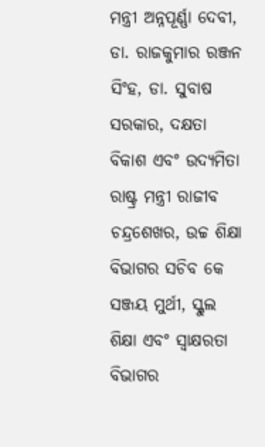ମନ୍ତ୍ରୀ ଅନ୍ନପୂର୍ଣ୍ଣା ଦେବୀ, ଡା. ରାଜକୁମାର ରଞ୍ଜନ ସିଂହ, ଡା. ସୁବାଷ ସରକାର, ଦକ୍ଷତା ବିକାଶ ଏବଂ ଉଦ୍ୟମିତା ରାଷ୍ଟ୍ର ମନ୍ତ୍ରୀ ରାଜୀବ ଚନ୍ଦ୍ରଶେଖର, ଉଚ୍ଚ ଶିକ୍ଷା ବିଭାଗର ସଚିବ କେ ସଞ୍ଜୟ ମୁର୍ଥୀ, ସ୍କୁଲ ଶିକ୍ଷା ଏବଂ ସ୍ୱାକ୍ଷରତା ବିଭାଗର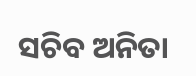ସଚିବ ଅନିତା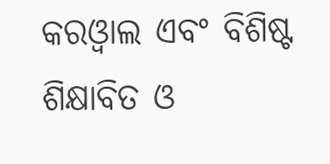କରଓ୍ୱାଲ ଏବଂ ବିଶିଷ୍ଟ ଶିକ୍ଷାବିତ ଓ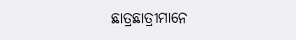ଛାତ୍ରଛାତ୍ରୀମାନେ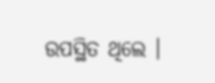ଉପସ୍ଥିତ ଥିଲେ ।